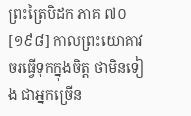ព្រះត្រៃបិដក ភាគ ៧០
[១៩៨] កាលព្រះយោគាវចរធ្វើទុកក្នុងចិត្ត ថាមិនទៀង ជាអ្នកច្រើន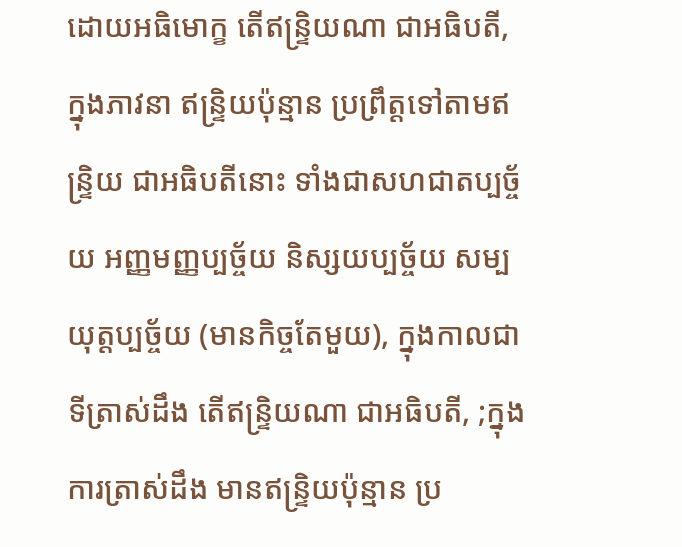ដោយអធិមោក្ខ តើឥន្ទ្រិយណា ជាអធិបតី, ក្នុងភាវនា ឥន្ទ្រិយប៉ុន្មាន ប្រព្រឹត្តទៅតាមឥន្ទ្រិយ ជាអធិបតីនោះ ទាំងជាសហជាតប្បច្ច័យ អញ្ញមញ្ញប្បច្ច័យ និស្សយប្បច្ច័យ សម្បយុត្តប្បច្ច័យ (មានកិច្ចតែមួយ), ក្នុងកាលជាទីត្រាស់ដឹង តើឥន្ទ្រិយណា ជាអធិបតី, ;ក្នុងការត្រាស់ដឹង មានឥន្ទ្រិយប៉ុន្មាន ប្រ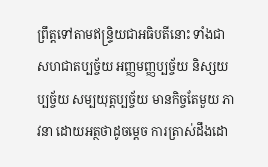ព្រឹត្តទៅតាមឥន្ទ្រិយជាអធិបតីនោះ ទាំងជា សហជាតប្បច្ច័យ អញ្ញមញ្ញប្បច្ច័យ និស្សយប្បច្ច័យ សម្បយុត្តប្បច្ច័យ មានកិច្ចតែមួយ ភាវនា ដោយអត្ថថាដូចម្ដេច ការត្រាស់ដឹងដោ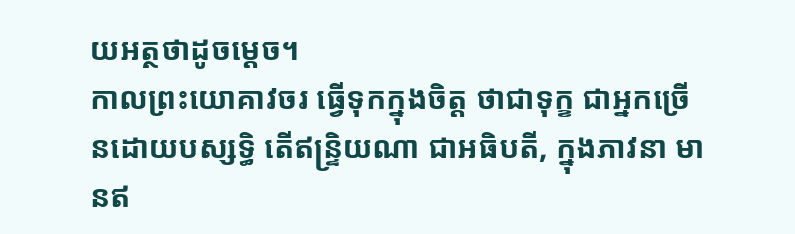យអត្ថថាដូចម្ដេច។
កាលព្រះយោគាវចរ ធ្វើទុកក្នុងចិត្ត ថាជាទុក្ខ ជាអ្នកច្រើនដោយបស្សទ្ធិ តើឥន្ទ្រិយណា ជាអធិបតី, ក្នុងភាវនា មានឥ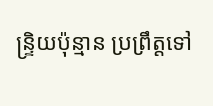ន្ទ្រិយប៉ុន្មាន ប្រព្រឹត្តទៅ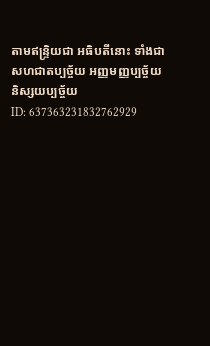តាមឥន្ទ្រិយជា អធិបតីនោះ ទាំងជាសហជាតប្បច្ច័យ អញ្ញមញ្ញប្បច្ច័យ និស្សយប្បច្ច័យ
ID: 637363231832762929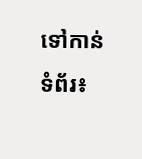ទៅកាន់ទំព័រ៖